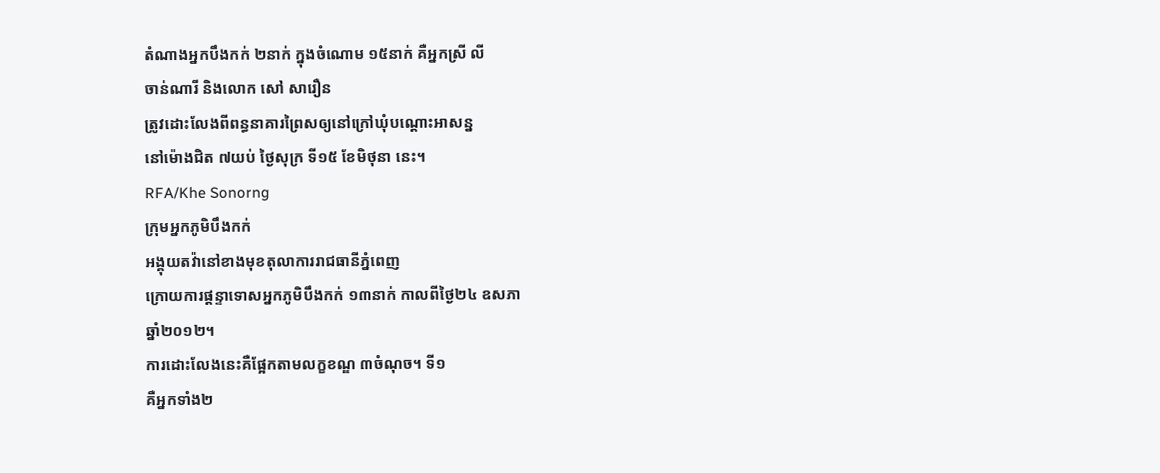តំណាងអ្នកបឹងកក់ ២នាក់ ក្នុងចំណោម ១៥នាក់ គឺអ្នកស្រី លី
ចាន់ណារី និងលោក សៅ សារឿន
ត្រូវដោះលែងពីពន្ធនាគារព្រៃសឲ្យនៅក្រៅឃុំបណ្ដោះអាសន្ន
នៅម៉ោងជិត ៧យប់ ថ្ងៃសុក្រ ទី១៥ ខែមិថុនា នេះ។
RFA/Khe Sonorng
ក្រុមអ្នកភូមិបឹងកក់
អង្គុយតវ៉ានៅខាងមុខតុលាការរាជធានីភ្នំពេញ
ក្រោយការផ្ដន្ទាទោសអ្នកភូមិបឹងកក់ ១៣នាក់ កាលពីថ្ងៃ២៤ ឧសភា
ឆ្នាំ២០១២។
ការដោះលែងនេះគឺផ្អែកតាមលក្ខខណ្ឌ ៣ចំណុច។ ទី១
គឺអ្នកទាំង២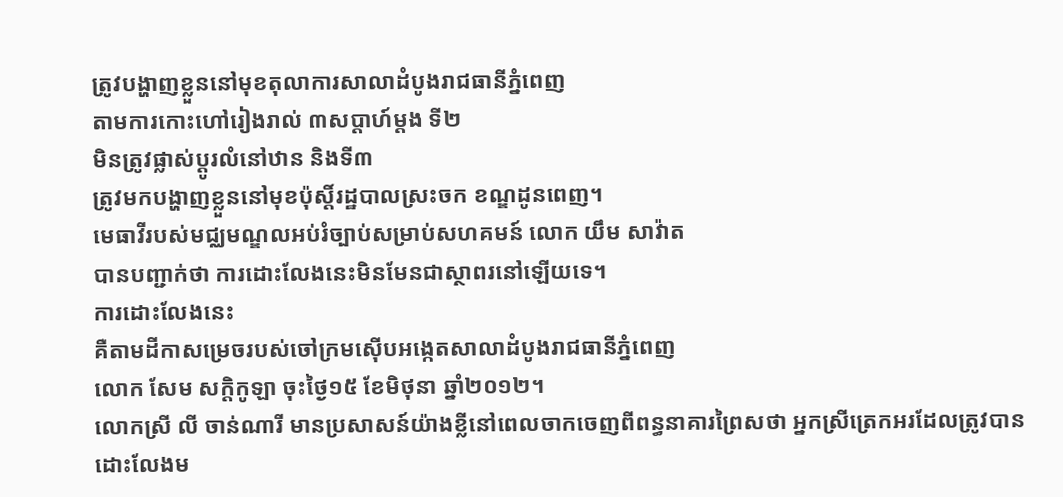ត្រូវបង្ហាញខ្លួននៅមុខតុលាការសាលាដំបូងរាជធានីភ្នំពេញ
តាមការកោះហៅរៀងរាល់ ៣សប្ដាហ៍ម្ដង ទី២
មិនត្រូវផ្លាស់ប្ដូរលំនៅឋាន និងទី៣
ត្រូវមកបង្ហាញខ្លួននៅមុខប៉ុស្តិ៍រដ្ឋបាលស្រះចក ខណ្ឌដូនពេញ។
មេធាវីរបស់មជ្ឈមណ្ឌលអប់រំច្បាប់សម្រាប់សហគមន៍ លោក យឹម សាវ៉ាត
បានបញ្ជាក់ថា ការដោះលែងនេះមិនមែនជាស្ថាពរនៅឡើយទេ។
ការដោះលែងនេះ
គឺតាមដីកាសម្រេចរបស់ចៅក្រមស៊ើបអង្កេតសាលាដំបូងរាជធានីភ្នំពេញ
លោក សែម សក្ដិកូឡា ចុះថ្ងៃ១៥ ខែមិថុនា ឆ្នាំ២០១២។
លោកស្រី លី ចាន់ណារី មានប្រសាសន៍យ៉ាងខ្លីនៅពេលចាកចេញពីពន្ធនាគារព្រៃសថា អ្នកស្រីត្រេកអរដែលត្រូវបានដោះលែងម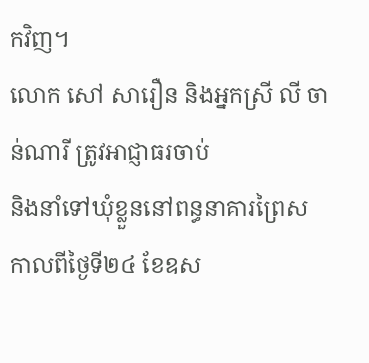កវិញ។
លោក សៅ សារឿន និងអ្នកស្រី លី ចាន់ណារី ត្រូវអាជ្ញាធរចាប់
និងនាំទៅឃុំខ្លួននៅពន្ធនាគារព្រៃស កាលពីថ្ងៃទី២៤ ខែឧស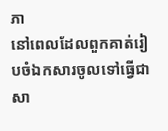ភា
នៅពេលដែលពួកគាត់រៀបចំឯកសារចូលទៅធ្វើជាសា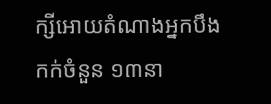ក្សីអោយតំណាងអ្នកបឹង
កក់ចំនួន ១៣នា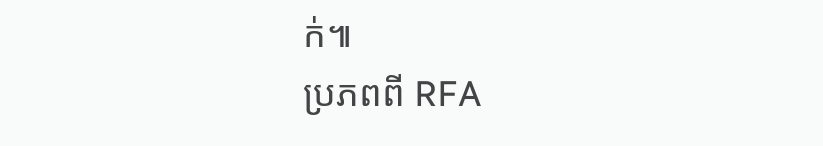ក់៕
ប្រភពពី RFA